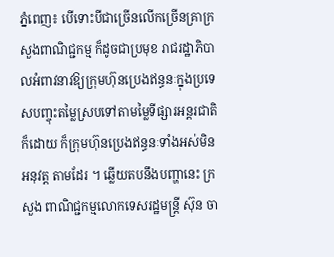ភ្នំពេញ៖ បើទោះបីជាច្រើនលើកច្រើនគ្រាក្រសួងពាណិជ្ជកម្ម ក៏ដូចជាប្រមុខ រាជរដ្ឋាភិបាលអំពាវនាវឱ្យក្រុមហ៊ុនប្រេងឥន្ធនៈក្នុងប្រទេសបញ្ចុះតម្លៃស្របទៅតាមម្លៃទីផ្សារអន្ដរជាតិក៏ដោយ ក៏ក្រុមហ៊ុនប្រេងឥន្ធនៈទាំងអស់មិនអនុវត្ដ តាមដែរ ។ ឆ្លើយតបនឹងបញ្ហានេះ ក្រសួង ពាណិជ្ជកម្មលោកទេសរដ្ឋមន្ដ្រី ស៊ុន ចា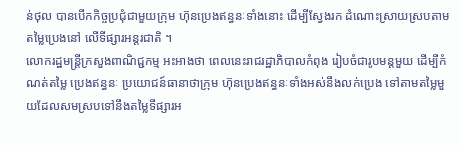ន់ថុល បានបើកកិច្ចប្រជុំជាមួយក្រុម ហ៊ុនប្រេងឥន្ធនៈទាំងនោះ ដើម្បីស្វែងរក ដំណោះស្រាយស្របតាមតម្លៃប្រេងនៅ លើទីផ្សារអន្ដរជាតិ ។
លោករដ្ឋមន្ដ្រីក្រសួងពាណិជ្ជកម្ម អះអាងថា ពេលនេះរាជរដ្ឋាភិបាលកំពុង រៀបចំជារូបមន្ដមួយ ដើម្បីកំណត់តម្លៃ ប្រេងឥន្ធនៈ ប្រយោជន៍ធានាថាក្រុម ហ៊ុនប្រេងឥន្ធនៈទាំងអស់នឹងលក់ប្រេង ទៅតាមតម្លៃមួយដែលសមស្របទៅនឹងតម្លៃទីផ្សារអ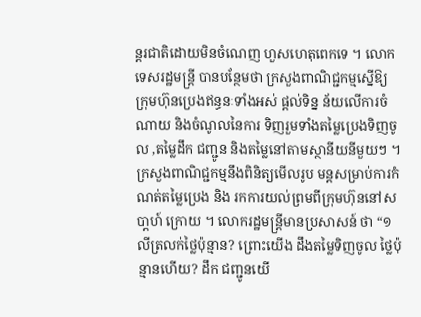ន្ដរជាតិដោយមិនចំណេញ ហួសហេតុពេកទេ ។ លោកទេសរដ្ឋមន្ដ្រី បានបន្ថែមថា ក្រសួងពាណិជ្ជកម្មស្នើឱ្យ ក្រុមហ៊ុនប្រេងឥន្ធនៈទាំងអស់ ផ្ដល់ទិន្ន ន័យលើការចំណាយ និងចំណូលនៃការ ទិញរួមទាំងតម្លៃប្រេងទិញចូល ,តម្លៃដឹក ជញ្ជូន និងតម្លៃនៅតាមស្ថានីយនីមួយៗ ។
ក្រសួងពាណិជ្ជកម្មនឹងពិនិត្យមើលរូប មន្ដសម្រាប់ការកំណត់តម្លៃប្រេង និង រកការយល់ព្រមពីក្រុមហ៊ុននៅសបា្ដហ៍ ក្រោយ ។ លោករដ្ឋមន្ដ្រីមានប្រសាសន៍ ថា “១លីត្រលក់ថ្លៃប៉ុន្មាន? ព្រោះយើង ដឹងតម្លៃទិញចូល ថ្លៃប៉ុន្មានហើយ? ដឹក ជញ្ជូនយើ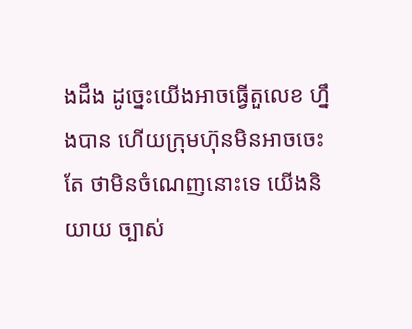ងដឹង ដូច្នេះយើងអាចធ្វើតួលេខ ហ្នឹងបាន ហើយក្រុមហ៊ុនមិនអាចចេះតែ ថាមិនចំណេញនោះទេ យើងនិយាយ ច្បាស់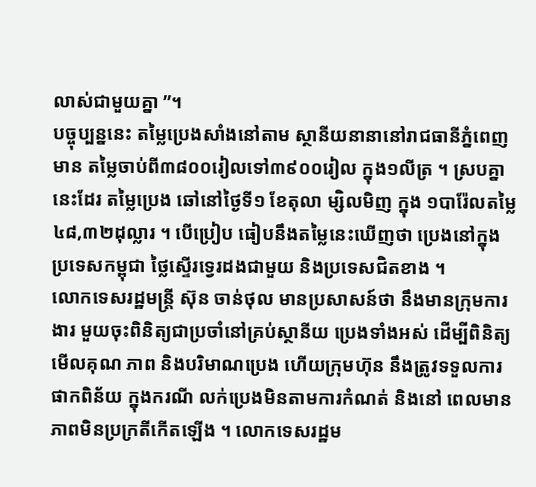លាស់ជាមួយគ្នា ”។
បច្ចុប្បន្ននេះ តម្លៃប្រេងសាំងនៅតាម ស្ថានីយនានានៅរាជធានីភ្នំពេញ មាន តម្លៃចាប់ពី៣៨០០រៀលទៅ៣៩០០រៀល ក្នុង១លីត្រ ។ ស្របគ្នានេះដែរ តម្លៃប្រេង ឆៅនៅថ្ងៃទី១ ខែតុលា ម្សិលមិញ ក្នុង ១បារ៉ែលតម្លៃ៤៨,៣២ដុល្លារ ។ បើប្រៀប ធៀបនឹងតម្លៃនេះឃើញថា ប្រេងនៅក្នុង ប្រទេសកម្ពុជា ថ្លៃស្ទើរទ្វេរដងជាមួយ និងប្រទេសជិតខាង ។
លោកទេសរដ្ឋមន្ដ្រី ស៊ុន ចាន់ថុល មានប្រសាសន៍ថា នឹងមានក្រុមការងារ មួយចុះពិនិត្យជាប្រចាំនៅគ្រប់ស្ថានីយ ប្រេងទាំងអស់ ដើម្បីពិនិត្យមើលគុណ ភាព និងបរិមាណប្រេង ហើយក្រុមហ៊ុន នឹងត្រូវទទួលការផាកពិន័យ ក្នុងករណី លក់ប្រេងមិនតាមការកំណត់ និងនៅ ពេលមានភាពមិនប្រក្រតីកើតឡើង ។ លោកទេសរដ្ឋម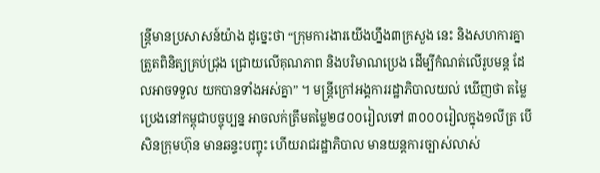ន្ដ្រីមានប្រសាសន៍យ៉ាង ដូច្នេះថា “ក្រុមការងារយើងហ្នឹង៣ក្រសួង នេះ និងសហការគ្នាត្រួតពិនិត្យគ្រប់ជ្រុង ជ្រោយលើគុណភាព និងបរិមាណប្រេង ដើម្បីកំណត់លើរូបមន្ដ ដែលអាចទទួល យកបានទាំងអស់គ្នា” ។ មន្ដ្រីក្រៅអង្គការរដ្ឋាភិបាលយល់ ឃើញថា តម្លៃប្រេងនៅកម្ពុជាបច្ចុប្បន្ន អាចលក់ត្រឹមតម្លៃ២៨០០រៀលទៅ ៣០០០រៀលក្នុង១លីត្រ បើសិនក្រុមហ៊ុន មានឆន្ទះបញ្ចុះ ហើយរាជរដ្ឋាភិបាល មានយន្ដការច្បាស់លាស់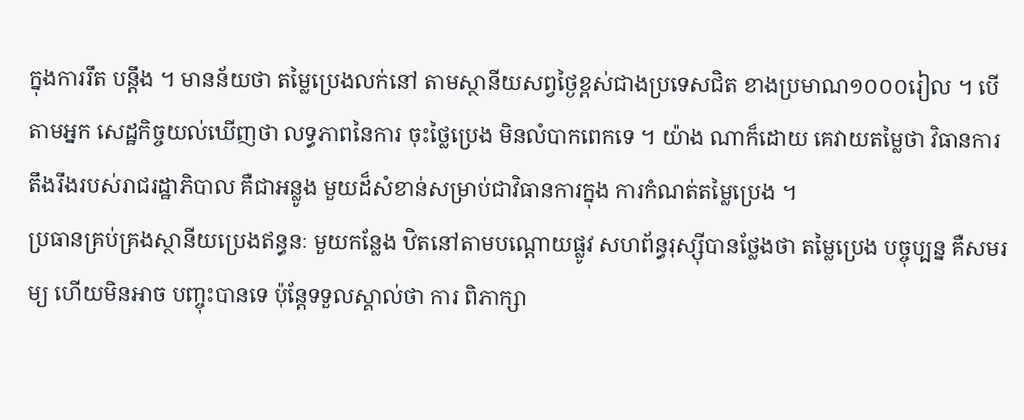ក្នុងការរឹត បន្ដឹង ។ មានន័យថា តម្លៃប្រេងលក់នៅ តាមស្ថានីយសព្វថ្ងៃខ្ពស់ជាងប្រទេសជិត ខាងប្រមាណ១០០០រៀល ។ បើតាមអ្នក សេដ្ឋកិច្ចយល់ឃើញថា លទ្ធភាពនៃការ ចុះថ្លៃប្រេង មិនលំបាកពេកទេ ។ យ៉ាង ណាក៏ដោយ គេវាយតម្លៃថា វិធានការ តឹងរឹងរបស់រាជរដ្ឋាភិបាល គឺជាអន្លូង មួយដ៏សំខាន់សម្រាប់ជាវិធានការក្នុង ការកំណត់តម្លៃប្រេង ។
ប្រធានគ្រប់គ្រងស្ថានីយប្រេងឥន្ធនៈ មួយកន្លែង ឋិតនៅតាមបណ្ដោយផ្លូវ សហព័ន្ធរុស្ស៊ីបានថ្លែងថា តម្លៃប្រេង បច្ចុប្បន្ន គឺសមរម្យ ហើយមិនអាច បញ្ចុះបានទេ ប៉ុន្ដែទទួលស្គាល់ថា ការ ពិភាក្សា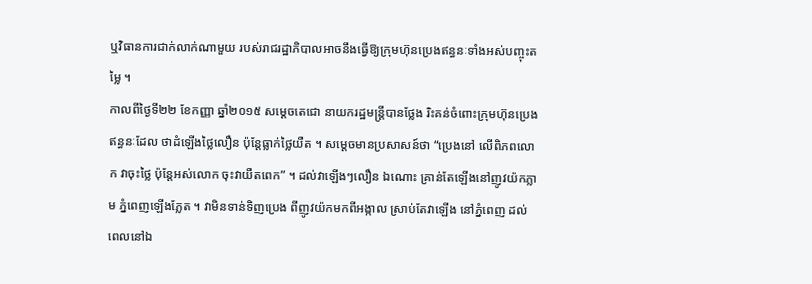ឬវិធានការជាក់លាក់ណាមួយ របស់រាជរដ្ឋាភិបាលអាចនឹងធ្វើឱ្យក្រុមហ៊ុនប្រេងឥន្ធនៈទាំងអស់បញ្ចុះតម្លៃ ។
កាលពីថ្ងៃទី២២ ខែកញ្ញា ឆ្នាំ២០១៥ សម្ដេចតេជោ នាយករដ្ឋមន្ដ្រីបានថ្លែង រិះគន់ចំពោះក្រុមហ៊ុនប្រេងឥន្ធនៈដែល ថាដំឡើងថ្លៃលឿន ប៉ុន្ដែធ្លាក់ថ្លៃយឺត ។ សម្ដេចមានប្រសាសន៍ថា “ប្រេងនៅ លើពិភពលោក វាចុះថ្លៃ ប៉ុន្ដែអស់លោក ចុះវាយឺតពេក” ។ ដល់វាឡើងៗលឿន ឯណោះ គ្រាន់តែឡើងនៅញូវយ៉កភ្លាម ភ្នំពេញឡើងភ្លែត ។ វាមិនទាន់ទិញប្រេង ពីញូវយ៉កមកពីអង្កាល ស្រាប់តែវាឡើង នៅភ្នំពេញ ដល់ពេលនៅឯ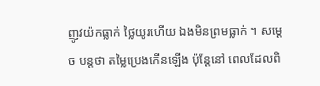ញូវយ៉កធ្លាក់ ថ្លៃយូរហើយ ឯងមិនព្រមធ្លាក់ ។ សម្ដេច បន្ដថា តម្លៃប្រេងកើនឡើង ប៉ុន្ដែនៅ ពេលដែលពិ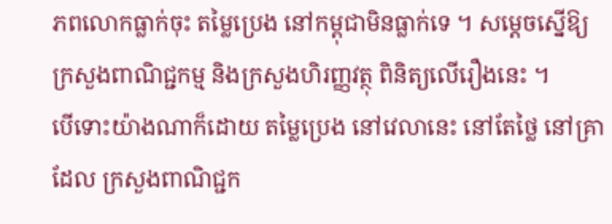ភពលោកធ្លាក់ចុះ តម្លៃប្រេង នៅកម្ពុជាមិនធ្លាក់ទេ ។ សម្ដេចស្នើឱ្យ ក្រសួងពាណិជ្ជកម្ម និងក្រសួងហិរញ្ញវត្ថុ ពិនិត្យលើរឿងនេះ ។
បើទោះយ៉ាងណាក៏ដោយ តម្លៃប្រេង នៅវេលានេះ នៅតែថ្លៃ នៅគ្រាដែល ក្រសួងពាណិជ្ជក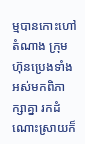ម្មបានកោះហៅតំណាង ក្រុមហ៊ុនប្រេងទាំងអស់មកពិភាក្សាគ្នា រកដំណោះស្រាយក៏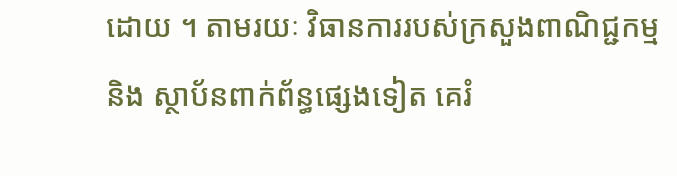ដោយ ។ តាមរយៈ វិធានការរបស់ក្រសួងពាណិជ្ជកម្ម និង ស្ថាប័នពាក់ព័ន្ធផ្សេងទៀត គេរំ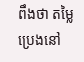ពឹងថា តម្លៃប្រេងនៅ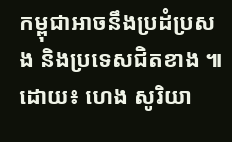កម្ពុជាអាចនឹងប្រដំប្រសង និងប្រទេសជិតខាង ៕
ដោយ៖ ហេង សូរិយា